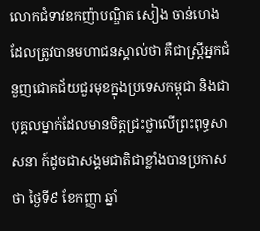លោកជំទាវឧកញ៉ាបណ្ឌិត សៀង ចាន់ហេង ដែលត្រូវបានមហាជនស្គាល់ថា គឺជាស្ត្រីអ្នកជំនួញជោគជ័យជួរមុខក្នុងប្រទេសកម្ពុជា និងជាបុគ្គលម្នាក់ដែលមានចិត្តជ្រះថ្លាលើព្រះពុទ្ធសាសនា ក៍ដូចជាសង្គមជាតិជាខ្លាំងបានប្រកាសថា ថ្ងៃទី៩ ខែកញ្ញា ឆ្នាំ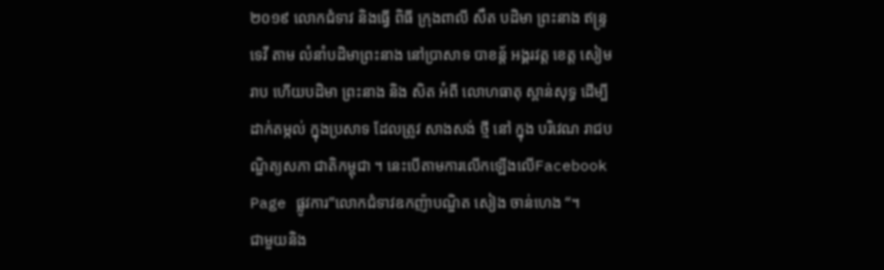២០១៩ លោកជំទាវ និងធ្វើ ពិធី ក្រុងពាលី សឹត បដិមា ព្រះនាង ឥន្ទ្រទេវី តាម លំនាំបដិមាព្រះនាង នៅប្រាសាទ បាខន្ត័ អង្គរវត្ត ខេត្ត សៀមរាប ហើយបដិមា ព្រះនាង និង សិត អំពី លោហធាតុ ស្ពាន់សុទ្ធ ដើម្បីដាក់តម្កល់ ក្នុងប្រសាទ ដែលត្រូវ សាងសង់ ថ្មី នៅ ក្នុង បរិវេណ រាជបណ្ឌិត្យសភា ជាតិកម្ពុជា ។ នេះបើតាមការលើកឡើងលើFacebook Page ផ្លូវការ”លោកជំទាវឧកញ៉ាបណ្ឌិត សៀង ចាន់ហេង “។
ជាមួយនិង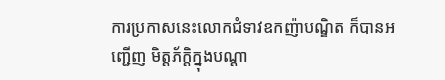ការប្រកាសនេះលោកជំទាវឧកញ៉ាបណ្ឌិត ក៏បានអញ្ជើញ មិត្តភ័ក្ដិក្នុងបណ្ដា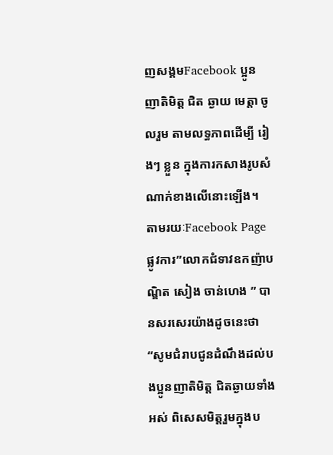ញសង្គមFacebook ប្អូន ញាតិមិត្ត ជិត ឆ្ងាយ មេត្តា ចូលរួម តាមលទ្ធភាពដើម្បី រៀងៗ ខ្លួន ក្នុងការកសាងរូបសំណាក់ខាងលើនោះឡើង។
តាមរយៈFacebook Page ផ្លូវការ”លោកជំទាវឧកញ៉ាបណ្ឌិត សៀង ចាន់ហេង ” បានសរសេរយ៉ាងដូចនេះថា “សូមជំរាបជូនដំណឹងដល់បងប្អូនញាតិមិត្ត ជិតឆ្ងាយទាំងអស់ ពិសេសមិត្តរួមក្នុងប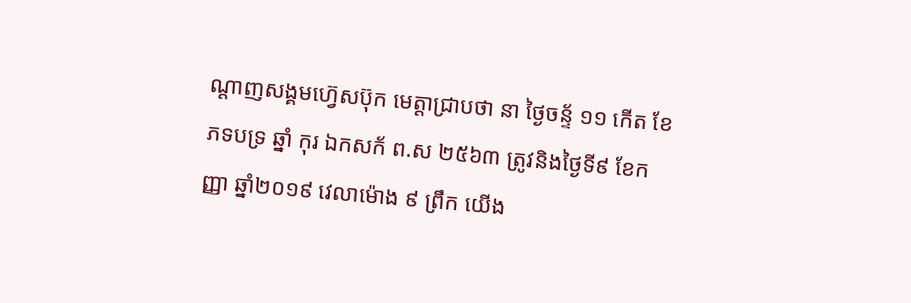ណ្ដាញសង្គមហ៊្វេសប៊ុក មេត្តាជ្រាបថា នា ថ្ងៃចន្ទ័ ១១ កើត ខែ ភទបទ្រ ឆ្នាំ កុរ ឯកសក័ ព.ស ២៥៦៣ ត្រូវនិងថ្ងៃទី៩ ខែកញ្ញា ឆ្នាំ២០១៩ វេលាម៉ោង ៩ ព្រឹក យើង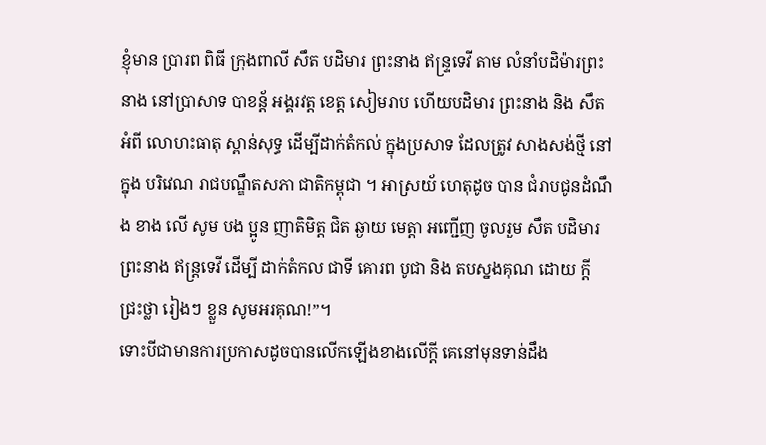ខ្ញុំមាន ប្រារព ពិធី ក្រុងពាលី សឹត បដិមារ ព្រះនាង ឥន្ទ្រទេវី តាម លំនាំបដិម៉ារព្រះនាង នៅប្រាសាទ បាខន្ត័ អង្គរវត្ត ខេត្ត សៀមរាប ហើយបដិមារ ព្រះនាង និង សឹត អំពី លោហះធាតុ ស្ពាន់សុទ្ធ ដើម្បីដាក់តំកល់ ក្នុងប្រសាទ ដែលត្រូវ សាងសង់ថ្មី នៅក្នុង បរិវេណ រាជបណ្ឌឹតសភា ជាតិកម្ពុជា ។ អាស្រយ័ ហេតុដូច បាន ជំរាបជូនដំណឹង ខាង លើ សូម បង ប្អូន ញាតិមិត្ត ជិត ឆ្ងាយ មេត្តា អញ្ជើញ ចូលរួម សឹត បដិមារ ព្រះនាង ឥន្ត្រទេវី ដើម្បី ដាក់តំកល ជាទី គោរព បូជា និង តបស្នងគុណ ដោយ ក្តី ជ្រះថ្លា រៀងៗ ខ្លួន សូមអរគុណ!”។
ទោះបីជាមានការប្រកាសដូចបានលើកឡើងខាងលើក្ដី គេនៅមុនទាន់ដឹង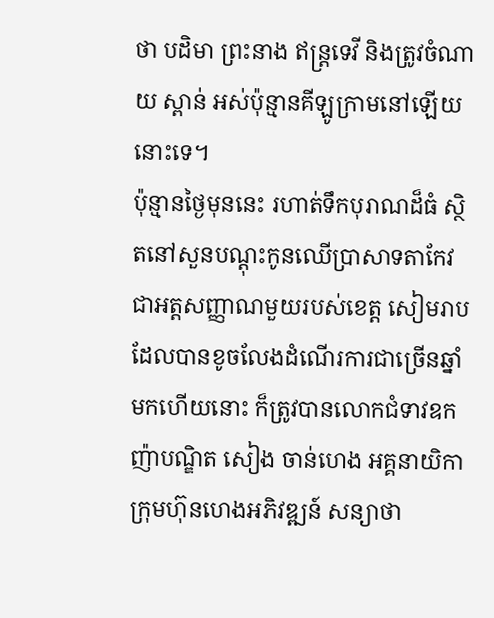ថា បដិមា ព្រះនាង ឥន្ត្រទេវី និងត្រូវចំណាយ ស្ពាន់ អស់ប៉ុន្មានគីឡូក្រាមនៅឡើយនោះទេ។
ប៉ុន្មានថ្ងៃមុននេះ រហាត់ទឹកបុរាណដ៏ធំ ស្ថិតនៅសួនបណ្តុះកូនឈើប្រាសាទតាកែវ ជាអត្តសញ្ញាណមួយរបស់ខេត្ត សៀមរាប ដែលបានខូចលែងដំណើរការជាច្រើនឆ្នាំមកហើយនោះ ក៏ត្រូវបានលោកជំទាវឧកញ៉ាបណ្ឌិត សៀង ចាន់ហេង អគ្គនាយិកាក្រុមហ៊ុនហេងអភិវឌ្ឍន៍ សន្យាថា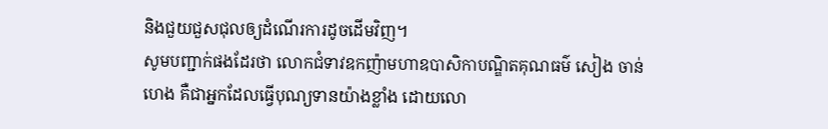និងជួយជួសជុលឲ្យដំណើរការដូចដើមវិញ។
សូមបញ្ជាក់ផងដែរថា លោកជំទាវឧកញ៉ាមហាឧបាសិកាបណ្ឌិតគុណធម៌ សៀង ចាន់ហេង គឺជាអ្នកដែលធ្វើបុណ្យទានយ៉ាងខ្លាំង ដោយលោ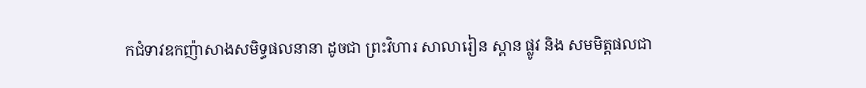កជំទាវឧកញ៉ាសាងសមិទ្ធផលនានា ដូចជា ព្រះវិហារ សាលារៀន ស្ពាន ផ្លូវ និង សមមិត្តផលជា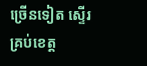ច្រើនទៀត ស្ទើរគ្រប់ខេត្ត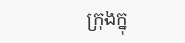ក្រុងក្នុ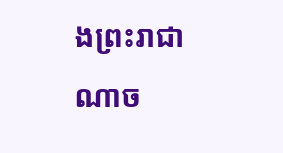ងព្រះរាជាណាច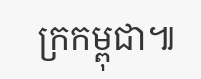ក្រកម្ពុជា៕